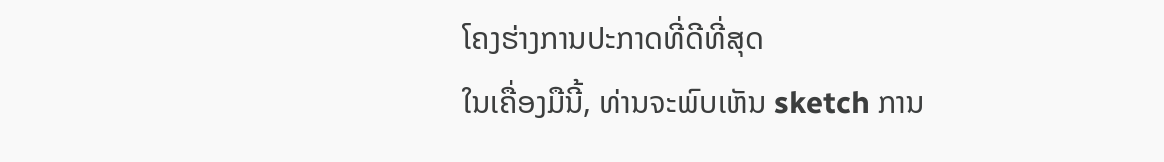ໂຄງຮ່າງການປະກາດທີ່ດີທີ່ສຸດ
ໃນເຄື່ອງມືນີ້, ທ່ານຈະພົບເຫັນ sketch ການ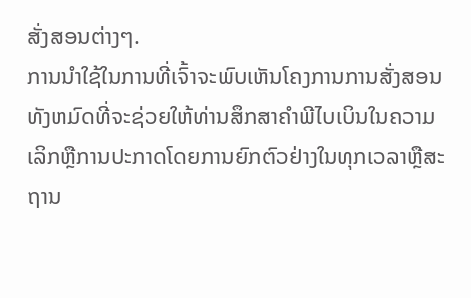ສັ່ງສອນຕ່າງໆ.
ການນໍາໃຊ້ໃນການທີ່ເຈົ້າຈະພົບເຫັນໂຄງການການສັ່ງສອນທັງຫມົດທີ່ຈະຊ່ວຍໃຫ້ທ່ານສຶກສາຄໍາພີໄບເບິນໃນຄວາມເລິກຫຼືການປະກາດໂດຍການຍົກຕົວຢ່າງໃນທຸກເວລາຫຼືສະຖານ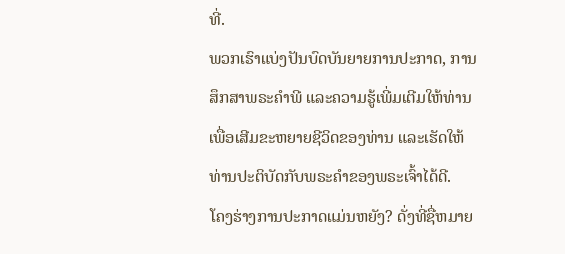ທີ່.
ພວກເຮົາແບ່ງປັນບົດບັນຍາຍການປະກາດ, ການສຶກສາພຣະຄໍາພີ ແລະຄວາມຮູ້ເພີ່ມເຕີມໃຫ້ທ່ານ ເພື່ອເສີມຂະຫຍາຍຊີວິດຂອງທ່ານ ແລະເຮັດໃຫ້ທ່ານປະຕິບັດກັບພຣະຄຳຂອງພຣະເຈົ້າໄດ້ດີ.
ໂຄງຮ່າງການປະກາດແມ່ນຫຍັງ? ດັ່ງທີ່ຊື່ຫມາຍ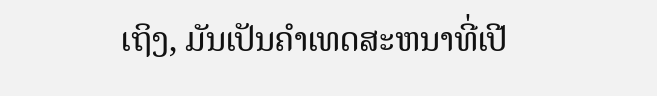ເຖິງ, ມັນເປັນຄໍາເທດສະຫນາທີ່ເປີ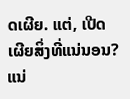ດເຜີຍ. ແຕ່, ເປີດເຜີຍສິ່ງທີ່ແນ່ນອນ? ແນ່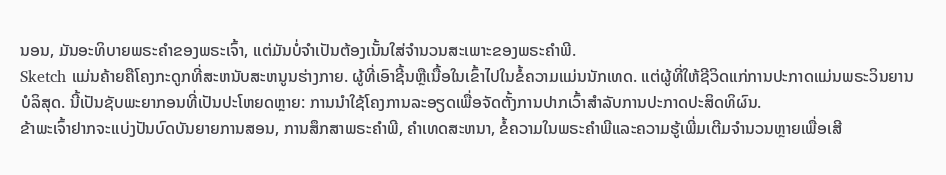ນອນ, ມັນອະທິບາຍພຣະຄໍາຂອງພຣະເຈົ້າ, ແຕ່ມັນບໍ່ຈໍາເປັນຕ້ອງເນັ້ນໃສ່ຈໍານວນສະເພາະຂອງພຣະຄໍາພີ.
Sketch ແມ່ນຄ້າຍຄືໂຄງກະດູກທີ່ສະຫນັບສະຫນູນຮ່າງກາຍ. ຜູ້ທີ່ເອົາຊີ້ນຫຼືເນື້ອໃນເຂົ້າໄປໃນຂໍ້ຄວາມແມ່ນນັກເທດ. ແຕ່ຜູ້ທີ່ໃຫ້ຊີວິດແກ່ການປະກາດແມ່ນພຣະວິນຍານບໍລິສຸດ. ນີ້ເປັນຊັບພະຍາກອນທີ່ເປັນປະໂຫຍດຫຼາຍ: ການນໍາໃຊ້ໂຄງການລະອຽດເພື່ອຈັດຕັ້ງການປາກເວົ້າສໍາລັບການປະກາດປະສິດທິຜົນ.
ຂ້າພະເຈົ້າຢາກຈະແບ່ງປັນບົດບັນຍາຍການສອນ, ການສຶກສາພຣະຄໍາພີ, ຄໍາເທດສະຫນາ, ຂໍ້ຄວາມໃນພຣະຄໍາພີແລະຄວາມຮູ້ເພີ່ມເຕີມຈໍານວນຫຼາຍເພື່ອເສີ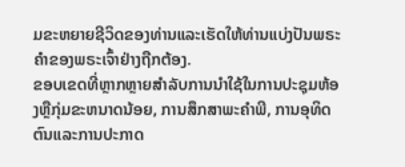ມຂະຫຍາຍຊີວິດຂອງທ່ານແລະເຮັດໃຫ້ທ່ານແບ່ງປັນພຣະຄໍາຂອງພຣະເຈົ້າຢ່າງຖືກຕ້ອງ.
ຂອບເຂດທີ່ຫຼາກຫຼາຍສໍາລັບການນໍາໃຊ້ໃນການປະຊຸມຫ້ອງຫຼືກຸ່ມຂະຫນາດນ້ອຍ, ການສຶກສາພະຄໍາພີ, ການອຸທິດຕົນແລະການປະກາດ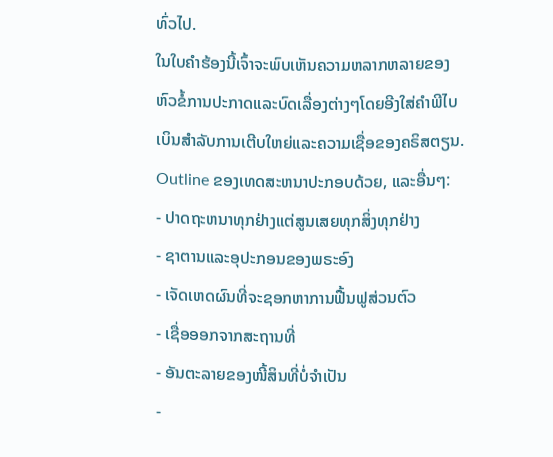ທົ່ວໄປ.
ໃນໃບຄໍາຮ້ອງນີ້ເຈົ້າຈະພົບເຫັນຄວາມຫລາກຫລາຍຂອງຫົວຂໍ້ການປະກາດແລະບົດເລື່ອງຕ່າງໆໂດຍອີງໃສ່ຄໍາພີໄບເບິນສໍາລັບການເຕີບໃຫຍ່ແລະຄວາມເຊື່ອຂອງຄຣິສຕຽນ.
Outline ຂອງເທດສະຫນາປະກອບດ້ວຍ, ແລະອື່ນໆ:
- ປາດຖະຫນາທຸກຢ່າງແຕ່ສູນເສຍທຸກສິ່ງທຸກຢ່າງ
- ຊາຕານແລະອຸປະກອນຂອງພຣະອົງ
- ເຈັດເຫດຜົນທີ່ຈະຊອກຫາການຟື້ນຟູສ່ວນຕົວ
- ເຊື່ອອອກຈາກສະຖານທີ່
- ອັນຕະລາຍຂອງໜີ້ສິນທີ່ບໍ່ຈໍາເປັນ
-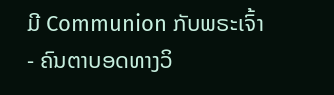ມີ Communion ກັບພຣະເຈົ້າ
- ຄົນຕາບອດທາງວິ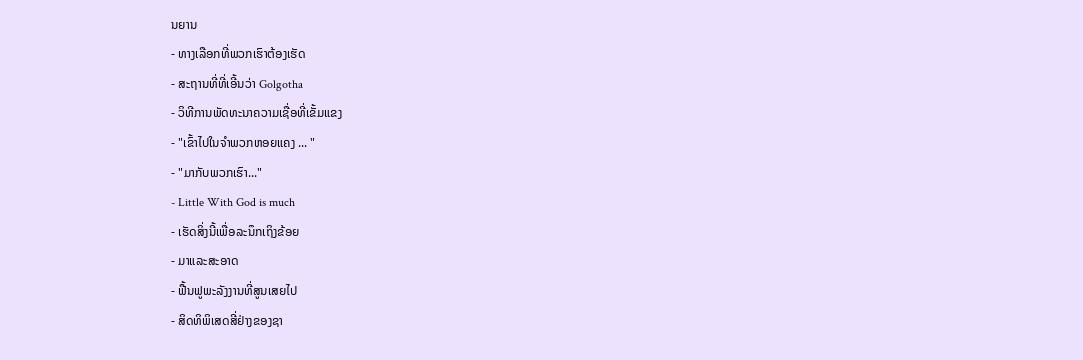ນຍານ
- ທາງເລືອກທີ່ພວກເຮົາຕ້ອງເຮັດ
- ສະຖານທີ່ທີ່ເອີ້ນວ່າ Golgotha
- ວິທີການພັດທະນາຄວາມເຊື່ອທີ່ເຂັ້ມແຂງ
- "ເຂົ້າໄປໃນຈໍາພວກຫອຍແຄງ ... "
- "ມາກັບພວກເຮົາ..."
- Little With God is much
- ເຮັດສິ່ງນີ້ເພື່ອລະນຶກເຖິງຂ້ອຍ
- ມາແລະສະອາດ
- ຟື້ນຟູພະລັງງານທີ່ສູນເສຍໄປ
- ສິດທິພິເສດສີ່ຢ່າງຂອງຊາ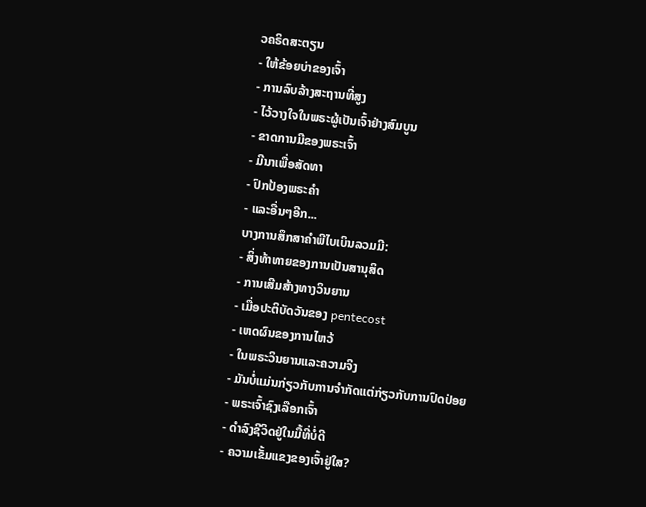ວຄຣິດສະຕຽນ
- ໃຫ້ຂ້ອຍບ່າຂອງເຈົ້າ
- ການລົບລ້າງສະຖານທີ່ສູງ
- ໄວ້ວາງໃຈໃນພຣະຜູ້ເປັນເຈົ້າຢ່າງສົມບູນ
- ຂາດການມີຂອງພຣະເຈົ້າ
- ມີນາເພື່ອສັດທາ
- ປົກປ້ອງພຣະຄໍາ
- ແລະອື່ນໆອີກ...
ບາງການສຶກສາຄຳພີໄບເບິນລວມມີ:
- ສິ່ງທ້າທາຍຂອງການເປັນສານຸສິດ
- ການເສີມສ້າງທາງວິນຍານ
- ເມື່ອປະຕິບັດວັນຂອງ pentecost
- ເຫດຜົນຂອງການໄຫວ້
- ໃນພຣະວິນຍານແລະຄວາມຈິງ
- ມັນບໍ່ແມ່ນກ່ຽວກັບການຈໍາກັດແຕ່ກ່ຽວກັບການປົດປ່ອຍ
- ພຣະເຈົ້າຊົງເລືອກເຈົ້າ
- ດໍາລົງຊີວິດຢູ່ໃນມື້ທີ່ບໍ່ດີ
- ຄວາມເຂັ້ມແຂງຂອງເຈົ້າຢູ່ໃສ?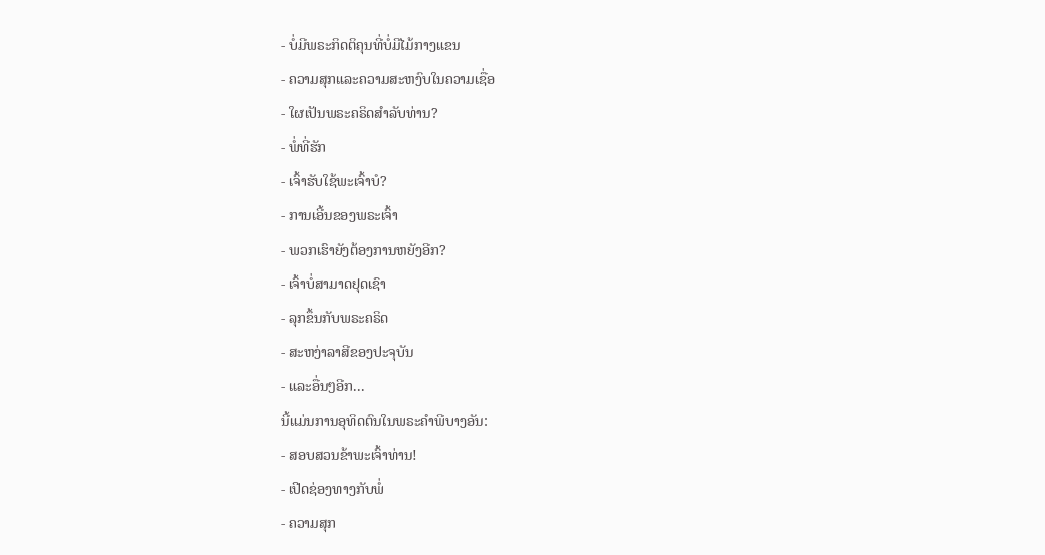- ບໍ່ມີພຣະກິດຕິຄຸນທີ່ບໍ່ມີໄມ້ກາງແຂນ
- ຄວາມສຸກແລະຄວາມສະຫງົບໃນຄວາມເຊື່ອ
- ໃຜເປັນພຣະຄຣິດສໍາລັບທ່ານ?
- ພໍ່ທີ່ຮັກ
- ເຈົ້າຮັບໃຊ້ພະເຈົ້າບໍ?
- ການເອີ້ນຂອງພຣະເຈົ້າ
- ພວກເຮົາຍັງຕ້ອງການຫຍັງອີກ?
- ເຈົ້າບໍ່ສາມາດຢຸດເຊົາ
- ລຸກຂຶ້ນກັບພຣະຄຣິດ
- ສະຫງ່າລາສີຂອງປະຈຸບັນ
- ແລະອື່ນໆອີກ...
ນີ້ແມ່ນການອຸທິດຕົນໃນພຣະຄໍາພີບາງອັນ:
- ສອບສວນຂ້າພະເຈົ້າທ່ານ!
- ເປີດຊ່ອງທາງກັບພໍ່
- ຄວາມສຸກ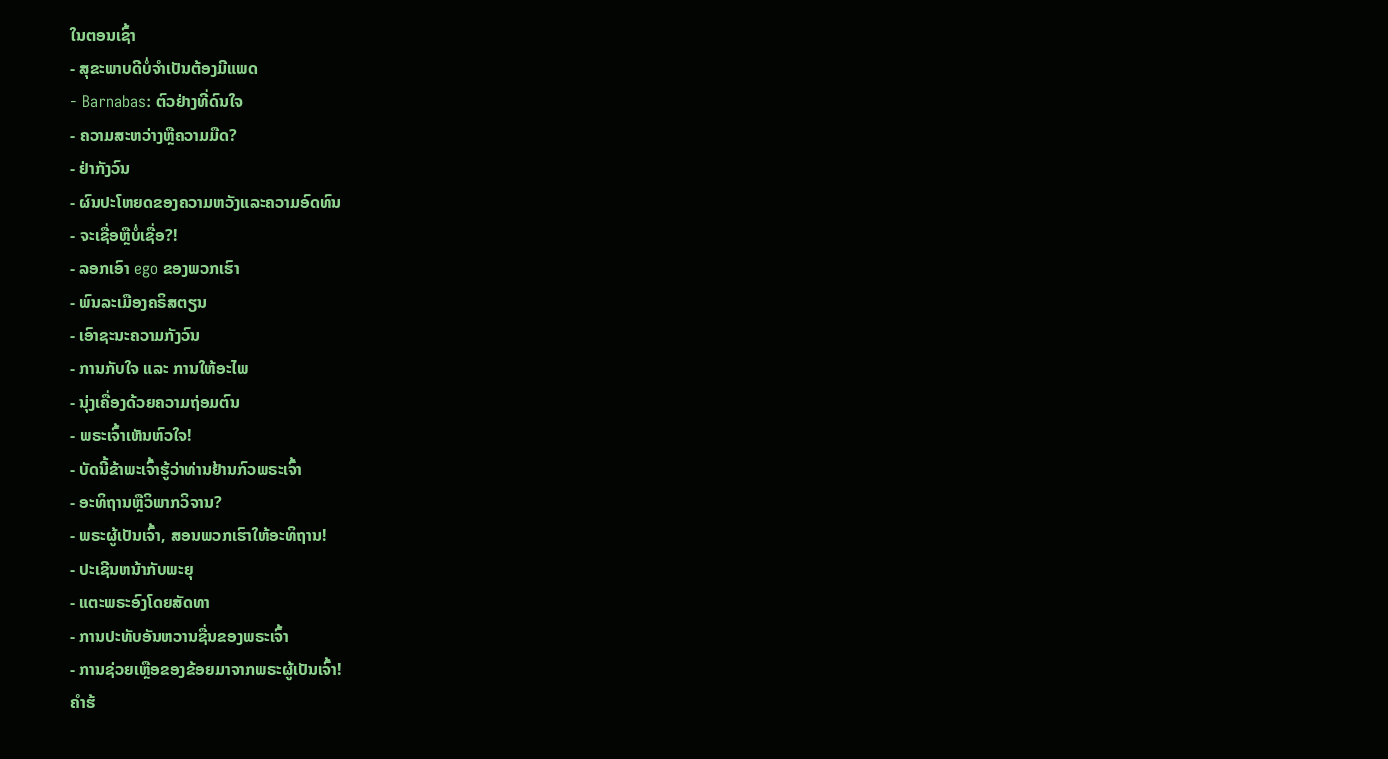ໃນຕອນເຊົ້າ
- ສຸຂະພາບດີບໍ່ຈຳເປັນຕ້ອງມີແພດ
- Barnabas: ຕົວຢ່າງທີ່ດົນໃຈ
- ຄວາມສະຫວ່າງຫຼືຄວາມມືດ?
- ຢ່າກັງວົນ
- ຜົນປະໂຫຍດຂອງຄວາມຫວັງແລະຄວາມອົດທົນ
- ຈະເຊື່ອຫຼືບໍ່ເຊື່ອ?!
- ລອກເອົາ ego ຂອງພວກເຮົາ
- ພົນລະເມືອງຄຣິສຕຽນ
- ເອົາຊະນະຄວາມກັງວົນ
- ການກັບໃຈ ແລະ ການໃຫ້ອະໄພ
- ນຸ່ງເຄື່ອງດ້ວຍຄວາມຖ່ອມຕົນ
- ພຣະເຈົ້າເຫັນຫົວໃຈ!
- ບັດນີ້ຂ້າພະເຈົ້າຮູ້ວ່າທ່ານຢ້ານກົວພຣະເຈົ້າ
- ອະທິຖານຫຼືວິພາກວິຈານ?
- ພຣະຜູ້ເປັນເຈົ້າ, ສອນພວກເຮົາໃຫ້ອະທິຖານ!
- ປະເຊີນຫນ້າກັບພະຍຸ
- ແຕະພຣະອົງໂດຍສັດທາ
- ການປະທັບອັນຫວານຊື່ນຂອງພຣະເຈົ້າ
- ການຊ່ວຍເຫຼືອຂອງຂ້ອຍມາຈາກພຣະຜູ້ເປັນເຈົ້າ!
ຄໍາຮ້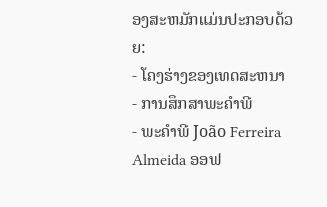ອງສະຫມັກແມ່ນປະກອບດ້ວຍ:
- ໂຄງຮ່າງຂອງເທດສະຫນາ
- ການສຶກສາພະຄໍາພີ
- ພະຄໍາພີ João Ferreira Almeida ອອຟ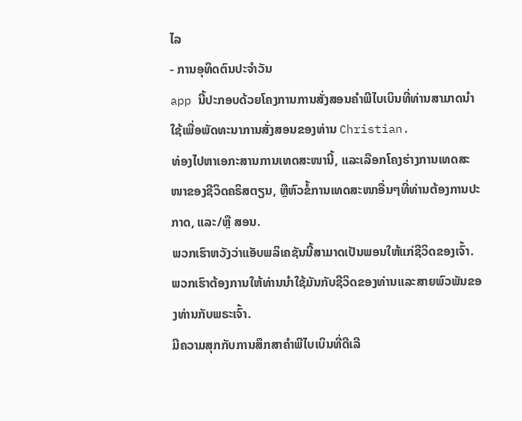ໄລ
- ການອຸທິດຕົນປະຈໍາວັນ
app ນີ້ປະກອບດ້ວຍໂຄງການການສັ່ງສອນຄໍາພີໄບເບິນທີ່ທ່ານສາມາດນໍາໃຊ້ເພື່ອພັດທະນາການສັ່ງສອນຂອງທ່ານ Christian.
ທ່ອງໄປຫາເອກະສານການເທດສະໜານີ້, ແລະເລືອກໂຄງຮ່າງການເທດສະໜາຂອງຊີວິດຄຣິສຕຽນ, ຫຼືຫົວຂໍ້ການເທດສະໜາອື່ນໆທີ່ທ່ານຕ້ອງການປະກາດ, ແລະ/ຫຼື ສອນ.
ພວກເຮົາຫວັງວ່າແອັບພລິເຄຊັນນີ້ສາມາດເປັນພອນໃຫ້ແກ່ຊີວິດຂອງເຈົ້າ. ພວກເຮົາຕ້ອງການໃຫ້ທ່ານນໍາໃຊ້ມັນກັບຊີວິດຂອງທ່ານແລະສາຍພົວພັນຂອງທ່ານກັບພຣະເຈົ້າ.
ມີຄວາມສຸກກັບການສຶກສາຄຳພີໄບເບິນທີ່ດີເລີ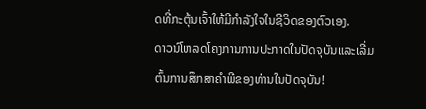ດທີ່ກະຕຸ້ນເຈົ້າໃຫ້ມີກຳລັງໃຈໃນຊີວິດຂອງຕົວເອງ.
ດາວນ໌ໂຫລດໂຄງການການປະກາດໃນປັດຈຸບັນແລະເລີ່ມຕົ້ນການສຶກສາຄໍາພີຂອງທ່ານໃນປັດຈຸບັນ!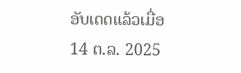ອັບເດດແລ້ວເມື່ອ
14 ຕ.ລ. 2025